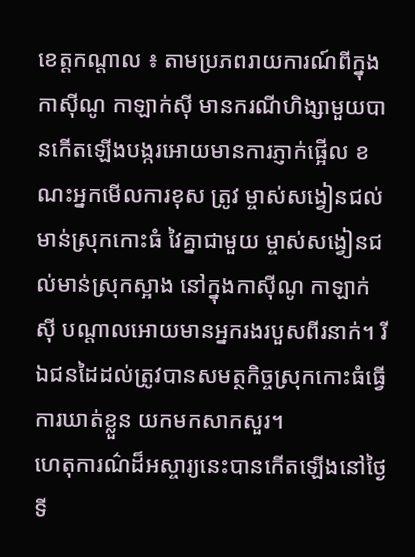ខេត្តកណ្តាល ៖ តាមប្រភពរាយការណ៍ពីក្នុងកាស៊ីណូ កាឡាក់ស៊ី មានករណីហិង្សាមួយបានកើតឡើងបង្ករអោយមានការភ្ញាក់ផ្អើល ខណះអ្នកមើលការខុស ត្រូវ ម្ចាស់សង្វៀនជល់មាន់ស្រុកកោះធំ វៃគ្នាជាមួយ ម្ចាស់សង្វៀនជល់មាន់ស្រុកស្អាង នៅក្នុងកាស៊ីណូ កាឡាក់ស៊ី បណ្តាលអោយមានអ្នករងរបួសពីរនាក់។ រីឯជនដៃដល់ត្រូវបានសមត្ថកិច្ចស្រុកកោះធំធ្វើការឃាត់ខ្លួន យកមកសាកសួរ។
ហេតុការណ៌ដ៏អស្ចារ្យនេះបានកើតឡើងនៅថ្ងៃទី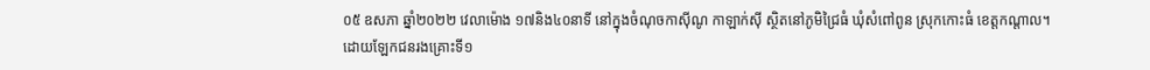០៥ ឧសភា ឆ្នាំ២០២២ វេលាម៉ោង ១៧និង៤០នាទី នៅក្នុងចំណុចកាស៊ីណូ កាឡាក់ស៊ី ស្ថិតនៅភូមិជ្រៃធំ ឃុំសំពៅពូន ស្រុកកោះធំ ខេត្តកណ្ដាល។
ដោយឡែកជនរងគ្រោះទី១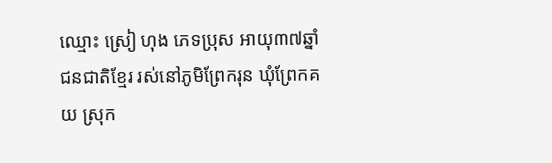ឈ្មោះ ស្រៀ ហុង ភេទប្រុស អាយុ៣៧ឆ្នាំ ជនជាតិខ្មែរ រស់នៅភូមិព្រែករុន ឃុំព្រែកគយ ស្រុក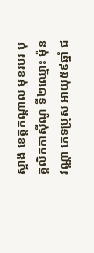ស្អាង ខេត្តកណ្ដាល មុខរបរ បុគ្គលិកកាស៊ីណូ ទី២ឈ្មោះ ម៉ុន វណ្ណា ភេទប្រុស អាយុ៥៩ឆ្នាំ ជ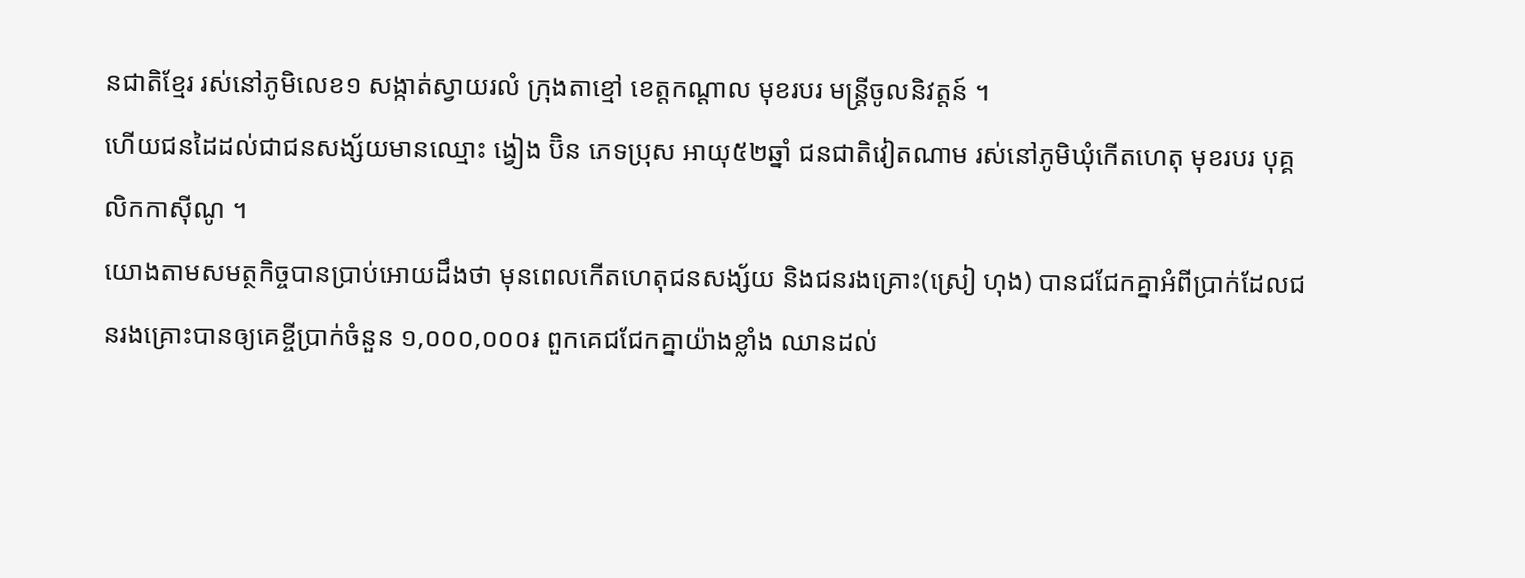នជាតិខ្មែរ រស់នៅភូមិលេខ១ សង្កាត់ស្វាយរលំ ក្រុងតាខ្មៅ ខេត្តកណ្ដាល មុខរបរ មន្ដ្រីចូលនិវត្តន៍ ។
ហើយជនដៃដល់ជាជនសង្ស័យមានឈ្មោះ ង្វៀង ប៊ិន ភេទប្រុស អាយុ៥២ឆ្នាំ ជនជាតិវៀតណាម រស់នៅភូមិឃុំកេីតហេតុ មុខរបរ បុគ្គលិកកាស៊ីណូ ។
យោងតាមសមត្ថកិច្ចបានប្រាប់អោយដឹងថា មុនពេលកើតហេតុជនសង្ស័យ និងជនរងគ្រោះ(ស្រៀ ហុង) បានជជែកគ្នាអំពីប្រាក់ដែលជនរងគ្រោះបានឲ្យគេខ្ចីប្រាក់ចំនួន ១,០០០,០០០៛ ពួកគេជជែកគ្នាយ៉ាងខ្លាំង ឈានដល់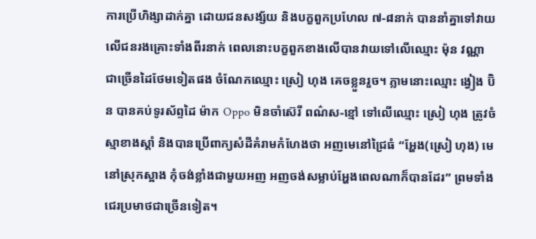ការប្រេីហិង្សាដាក់គ្នា ដោយជនសង្ស័យ និងបក្ខពួកប្រហែល ៧-៨នាក់ បាននាំគ្នាទៅវាយ លេីជនរងគ្រោះទាំងពីរនាក់ ពេលនោះបក្ខពួកខាងលេីបានវាយទៅលេីឈ្មោះ ម៉ុន វណ្ណា ជាច្រេីនដៃថែមទៀតផង ចំណែកឈ្មោះ ស្រៀ ហុង គេចខ្លួនរួច។ ភ្លាមនោះឈ្មោះ ង្វៀង ប៊ិន បានគប់ទូរស័ព្ទដៃ ម៉ាក Oppo មិនចាំស៊េរី ពណ៌ស-ខ្មៅ ទៅលេីឈ្មោះ ស្រៀ ហុង ត្រូវចំស្មាខាងស្ដាំ និងបានប្រេីពាក្យសំដីគំរាមកំហែងថា អញមេនៅជ្រៃធំ “អ្ហែង(ស្រៀ ហុង) មេនៅស្រុកស្អាង កុំចង់ខ្លាំងជាមួយអញ អញចង់សម្លាប់អ្ហែងពេលណាក៏បានដែរ” ព្រមទាំងជេរប្រមាថជាច្រេីនទៀត។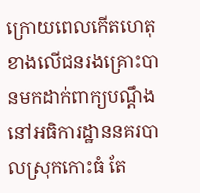ក្រោយពេលកើតហេតុខាងលើជនរងគ្រោះបានមកដាក់ពាក្យបណ្ដឹងនៅអធិការដ្ឋាននគរបាលស្រុកកោះធំ តែ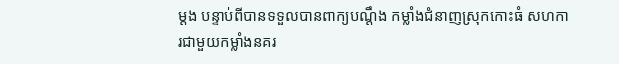ម្ដង បន្ទាប់ពីបានទទួលបានពាក្យបណ្ដឹង កម្លាំងជំនាញស្រុកកោះធំ សហការជាមួយកម្លាំងនគរ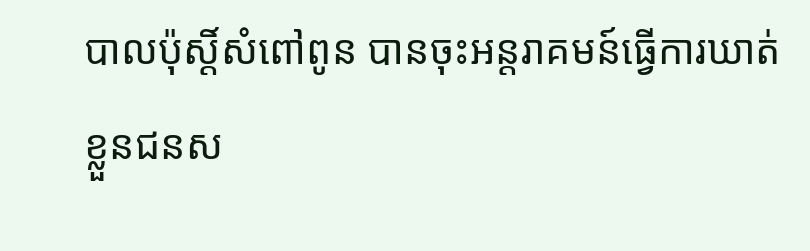បាលប៉ុស្ដិ៍សំពៅពូន បានចុះអន្តរាគមន៍ធ្វេីការឃាត់ខ្លួនជនស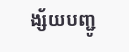ង្ស័យបញ្ជូ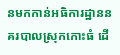នមកកាន់អធិការដ្ឋាននគរបាលស្រុកកោះធំ ដេី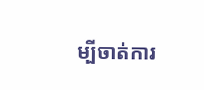ម្បីចាត់ការ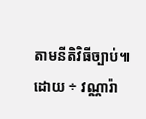តាមនីតិវិធីច្បាប់៕
ដោយ ÷ វណ្ណារ៉ា